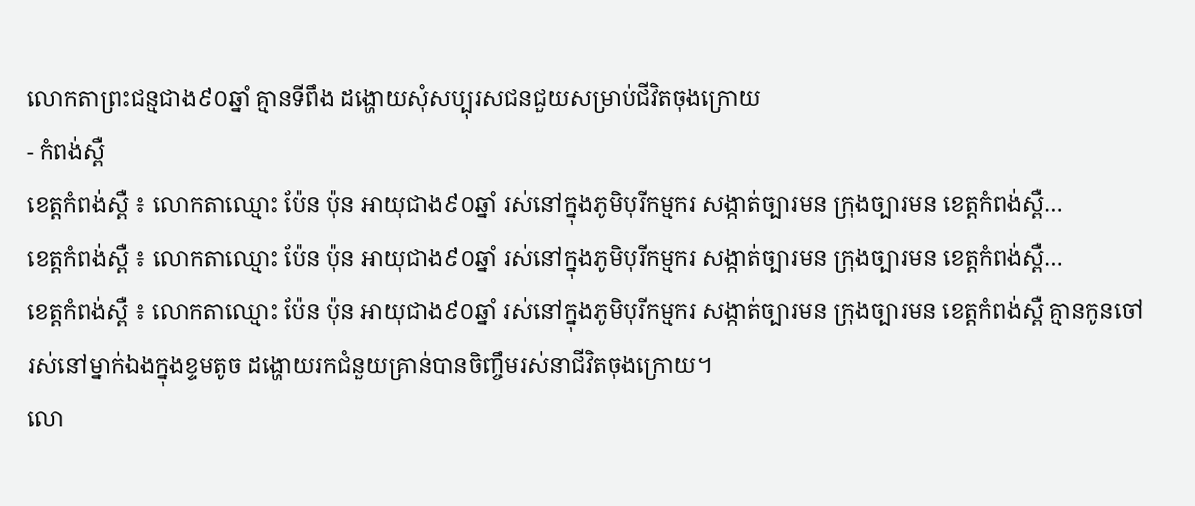លោកតាព្រះជន្មជាង៩០ឆ្នាំ គ្មានទីពឹង ដង្ហោយសុំសប្បុរសជនជួយសម្រាប់ជីវិតចុងក្រោយ
- កំពង់ស្ពឺ
ខេត្តកំពង់ស្ពឺ ៖ លោកតាឈ្មោះ ប៉ែន ប៉ុន អាយុជាង៩០ឆ្នាំ រស់នៅក្នុងភូមិបុរីកម្មករ សង្កាត់ច្បារមន ក្រុងច្បារមន ខេត្តកំពង់ស្ពឺ…
ខេត្តកំពង់ស្ពឺ ៖ លោកតាឈ្មោះ ប៉ែន ប៉ុន អាយុជាង៩០ឆ្នាំ រស់នៅក្នុងភូមិបុរីកម្មករ សង្កាត់ច្បារមន ក្រុងច្បារមន ខេត្តកំពង់ស្ពឺ…
ខេត្តកំពង់ស្ពឺ ៖ លោកតាឈ្មោះ ប៉ែន ប៉ុន អាយុជាង៩០ឆ្នាំ រស់នៅក្នុងភូមិបុរីកម្មករ សង្កាត់ច្បារមន ក្រុងច្បារមន ខេត្តកំពង់ស្ពឺ គ្មានកូនចៅ រស់នៅម្នាក់ឯងក្នុងខ្ទមតូច ដង្ហោយរកជំនួយគ្រាន់បានចិញ្ចឹមរស់នាជីវិតចុងក្រោយ។
លោ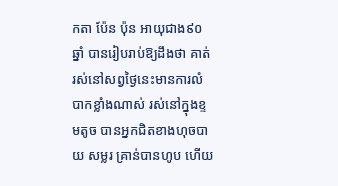កតា ប៉ែន ប៉ុន អាយុជាង៩០ឆ្នាំ បានរៀបរាប់ឱ្យដឹងថា គាត់រស់នៅសព្វថ្ងៃនេះមានការលំបាកខ្លាំងណាស់ រស់នៅក្នុងខ្ទមតូច បានអ្នកជិតខាងហុចបាយ សម្លរ គ្រាន់បានហូប ហើយ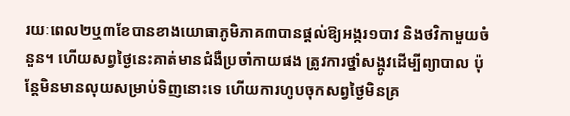រយៈពេល២ឬ៣ខែបានខាងយោធាភូមិភាគ៣បានផ្តល់ឱ្យអង្ករ១បាវ និងថវិកាមួយចំនួន។ ហើយសព្វថ្ងៃនេះគាត់មានជំងឺប្រចាំកាយផង ត្រូវការថ្នាំសង្កូវដើម្បីព្យាបាល ប៉ុន្តែមិនមានលុយសម្រាប់ទិញនោះទេ ហើយការហូបចុកសព្វថ្ងៃមិនគ្រ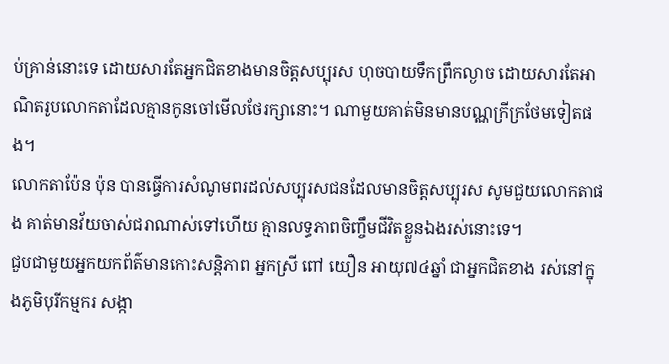ប់គ្រាន់នោះទេ ដោយសារតែអ្នកជិតខាងមានចិត្តសប្បុរស ហុចបាយទឹកព្រឹកល្ងាច ដោយសារតែអាណិតរូបលោកតាដែលគ្មានកូនចៅមើលថែរក្សានោះ។ ណាមួយគាត់មិនមានបណ្ណក្រីក្រថែមទៀតផង។
លោកតាប៉ែន ប៉ុន បានធ្វើការសំណូមពរដល់សប្បុរសជនដែលមានចិត្តសប្បុរស សូមជួយលោកតាផង គាត់មានវ័យចាស់ជរាណាស់ទៅហើយ គ្មានលទ្ធភាពចិញ្ចឹមជីវិតខ្លួនឯងរស់នោះទេ។
ជួបជាមួយអ្នកយកព័ត៌មានកោះសន្តិភាព អ្នកស្រី ពៅ យឿន អាយុ៧៤ឆ្នាំ ជាអ្នកជិតខាង រស់នៅក្នុងភូមិបុរីកម្មករ សង្កា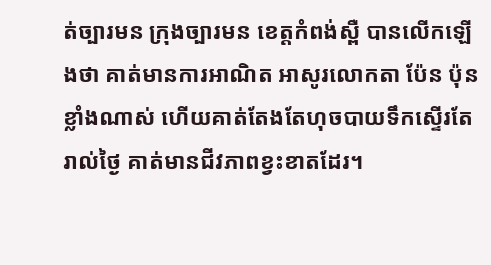ត់ច្បារមន ក្រុងច្បារមន ខេត្តកំពង់ស្ពឺ បានលើកឡើងថា គាត់មានការអាណិត អាសូរលោកតា ប៉ែន ប៉ុន ខ្លាំងណាស់ ហើយគាត់តែងតែហុចបាយទឹកស្ទើរតែរាល់ថ្ងៃ គាត់មានជីវភាពខ្វះខាតដែរ។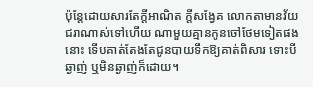ប៉ុន្តែដោយសារតែក្តីអាណិត ក្តីសង្វែគ លោកតាមានវ័យជរាណាស់ទៅហើយ ណាមួយគ្មានកូនចៅថែមទៀតផងនោះ ទើបគាត់តែងតែជូនបាយទឹកឱ្យគាត់ពិសារ ទោះបីឆ្ងាញ់ ឬមិនឆ្ងាញ់ក៏ដោយ។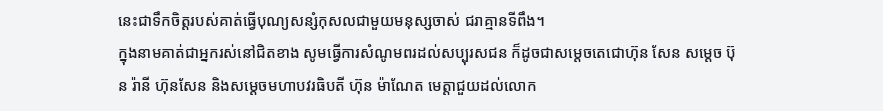នេះជាទឹកចិត្តរបស់គាត់ធ្វើបុណ្យសន្សំកុសលជាមួយមនុស្សចាស់ ជរាគ្មានទីពឹង។
ក្នុងនាមគាត់ជាអ្នករស់នៅជិតខាង សូមធ្វើការសំណូមពរដល់សប្បុរសជន ក៏ដូចជាសម្តេចតេជោហ៊ុន សែន សម្តេច ប៊ុន រ៉ានី ហ៊ុនសែន និងសម្តេចមហាបវរធិបតី ហ៊ុន ម៉ាណែត មេត្តាជួយដល់លោក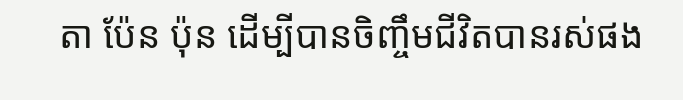តា ប៉ែន ប៉ុន ដើម្បីបានចិញ្ចឹមជីវិតបានរស់ផង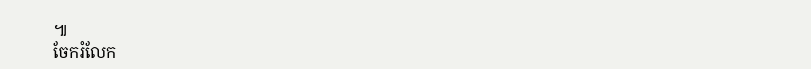៕
ចែករំលែក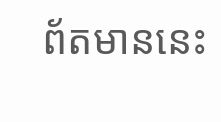ព័តមាននេះ